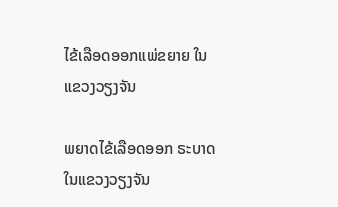ໄຂ້ເລືອດອອກແພ່ຂຍາຍ ໃນແຂວງວຽງຈັນ

ພຍາດໄຂ້ເລືອດອອກ ຣະບາດ ໃນແຂວງວຽງຈັນ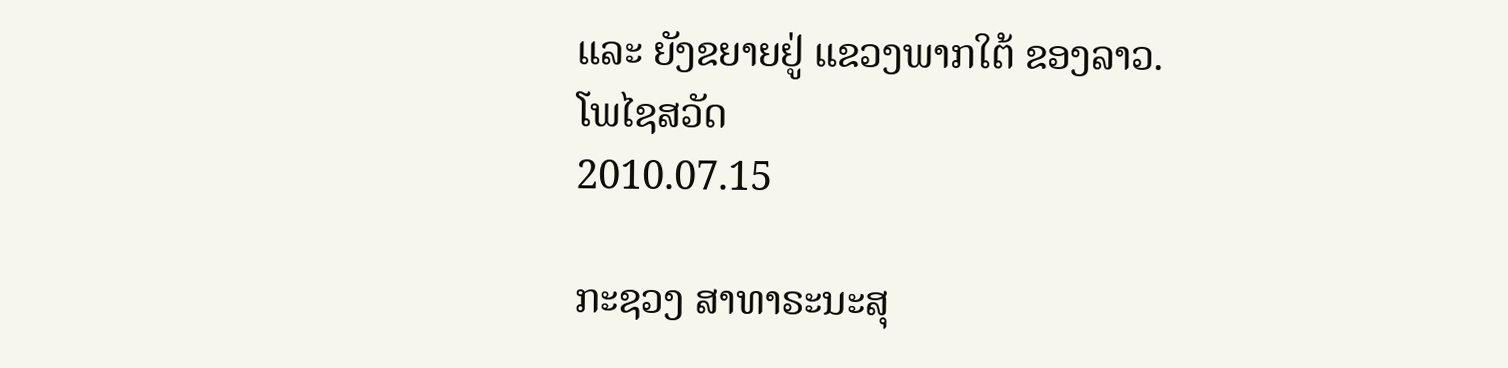ແລະ ຍັງຂຍາຍຢູ່ ແຂວງພາກໃຕ້ ຂອງລາວ.
ໂພໄຊສວັດ
2010.07.15

ກະຊວງ ສາທາຣະນະສຸ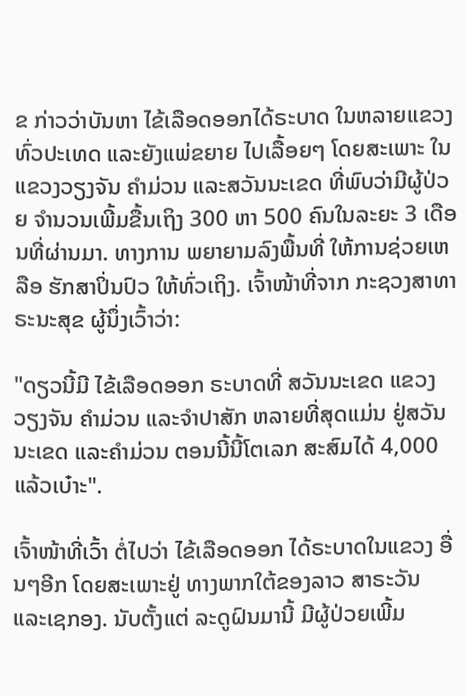ຂ ກ່າວວ່າບັນຫາ ໄຂ້ເລືອດອອກໄດ້ຣະບາດ ໃນຫລາຍແຂວງ ທົ່ວປະເທດ ແລະຍັງແພ່ຂຍາຍ ໄປເລື້ອຍໆ ໂດຍສະເພາະ ໃນແຂວງວຽງຈັນ ຄຳມ່ວນ ແລະສວັນນະເຂດ ທີ່ພົບວ່າມີຜູ້ປ່ວຍ ຈຳນວນເພີ້ມຂື້ນເຖິງ 300 ຫາ 500 ຄົນໃນລະຍະ 3 ເດືອນທີ່ຜ່ານມາ. ທາງການ ພຍາຍາມລົງພື້ນທີ່ ໃຫ້ການຊ່ວຍເຫລືອ ຮັກສາປິ່ນປົວ ໃຫ້ທົ່ວເຖິງ. ເຈົ້າໜ້າທີ່ຈາກ ກະຊວງສາທາຣະນະສຸຂ ຜູ້ນຶ່ງເວົ້າວ່າ:

"ດຽວນີ້ມີ ໄຂ້ເລືອດອອກ ຣະບາດທີ່ ສວັນນະເຂດ ແຂວງວຽງຈັນ ຄຳມ່ວນ ແລະຈຳປາສັກ ຫລາຍທີ່ສຸດແມ່ນ ຢູ່ສວັນນະເຂດ ແລະຄຳມ່ວນ ຕອນນີ້ນີ້ໂຕເລກ ສະສົມໄດ້ 4,000 ແລ້ວເບ໋າະ".

ເຈົ້າໜ້າທີ່ເວົ້າ ຕໍ່ໄປວ່າ ໄຂ້ເລືອດອອກ ໄດ້ຣະບາດໃນແຂວງ ອື່ນໆອີກ ໂດຍສະເພາະຢູ່ ທາງພາກໃຕ້ຂອງລາວ ສາຣະວັນ ແລະເຊກອງ. ນັບຕັ້ງແຕ່ ລະດູຝົນມານີ້ ມີຜູ້ປ່ວຍເພີ້ມ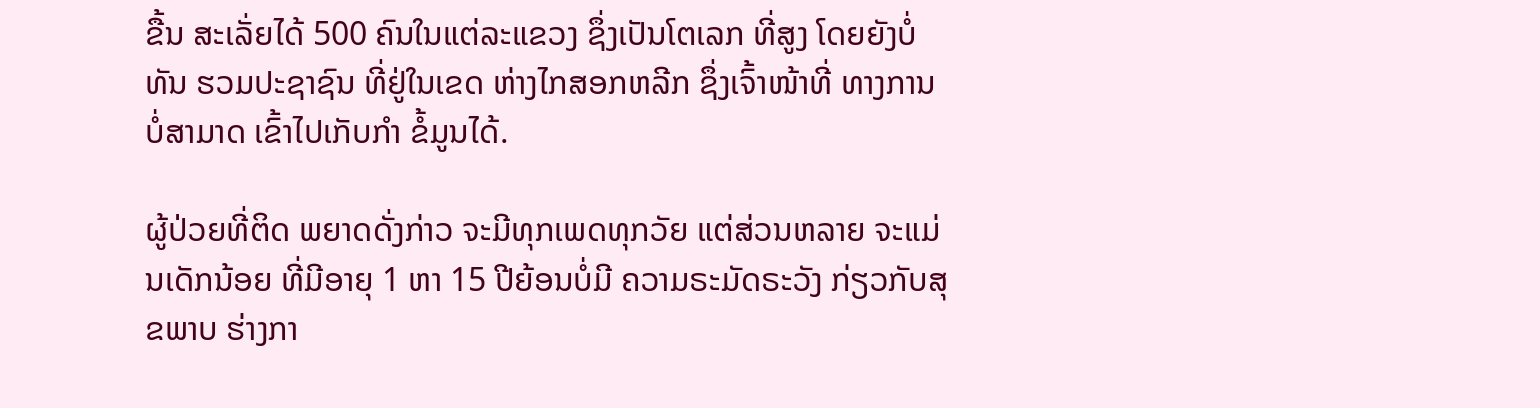ຂື້ນ ສະເລັ່ຍໄດ້ 500 ຄົນໃນແຕ່ລະແຂວງ ຊຶ່ງເປັນໂຕເລກ ທີ່ສູງ ໂດຍຍັງບໍ່ທັນ ຮວມປະຊາຊົນ ທີ່ຢູ່ໃນເຂດ ຫ່າງໄກສອກຫລີກ ຊຶ່ງເຈົ້າໜ້າທີ່ ທາງການບໍ່ສາມາດ ເຂົ້າໄປເກັບກຳ ຂໍ້ມູນໄດ້.

ຜູ້ປ່ວຍທີ່ຕິດ ພຍາດດັ່ງກ່າວ ຈະມີທຸກເພດທຸກວັຍ ແຕ່ສ່ວນຫລາຍ ຈະແມ່ນເດັກນ້ອຍ ທີ່ມີອາຍຸ 1 ຫາ 15 ປີຍ້ອນບໍ່ມີ ຄວາມຣະມັດຣະວັງ ກ່ຽວກັບສຸຂພາບ ຮ່າງກາ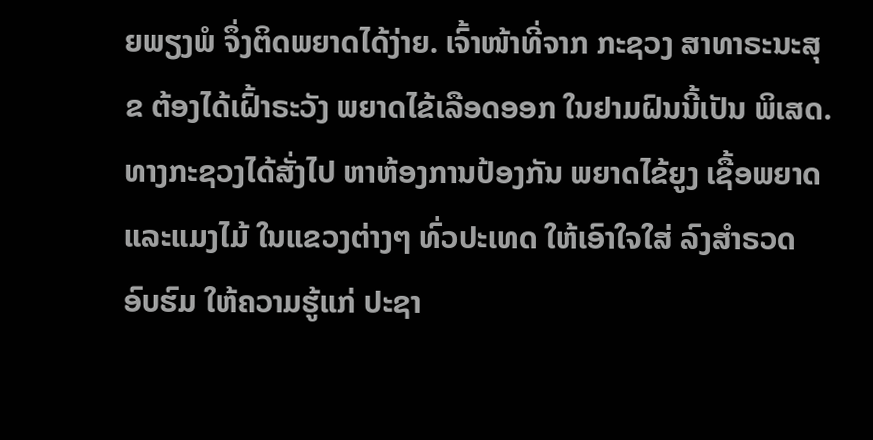ຍພຽງພໍ ຈຶ່ງຕິດພຍາດໄດ້ງ່າຍ. ເຈົ້າໜ້າທີ່ຈາກ ກະຊວງ ສາທາຣະນະສຸຂ ຕ້ອງໄດ້ເຝົ້າຣະວັງ ພຍາດໄຂ້ເລືອດອອກ ໃນຢາມຝົນນີ້ເປັນ ພິເສດ. ທາງກະຊວງໄດ້ສັ່ງໄປ ຫາຫ້ອງການປ້ອງກັນ ພຍາດໄຂ້ຍູງ ເຊື້ອພຍາດແລະແມງໄມ້ ໃນແຂວງຕ່າງໆ ທົ່ວປະເທດ ໃຫ້ເອົາໃຈໃສ່ ລົງສຳຣວດອົບຮົມ ໃຫ້ຄວາມຮູ້ແກ່ ປະຊາ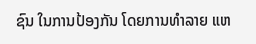ຊົນ ໃນການປ້ອງກັນ ໂດຍການທຳລາຍ ແຫ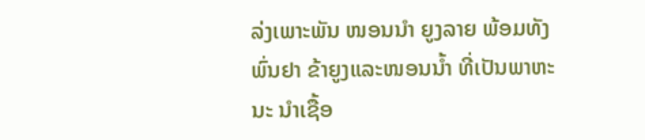ລ່ງເພາະພັນ ໜອນນຳ ຍູງລາຍ ພ້ອມທັງພົ່ນຢາ ຂ້າຍູງແລະໜອນນ້ຳ ທີ່ເປັນພາຫະນະ ນຳເຊື້ອ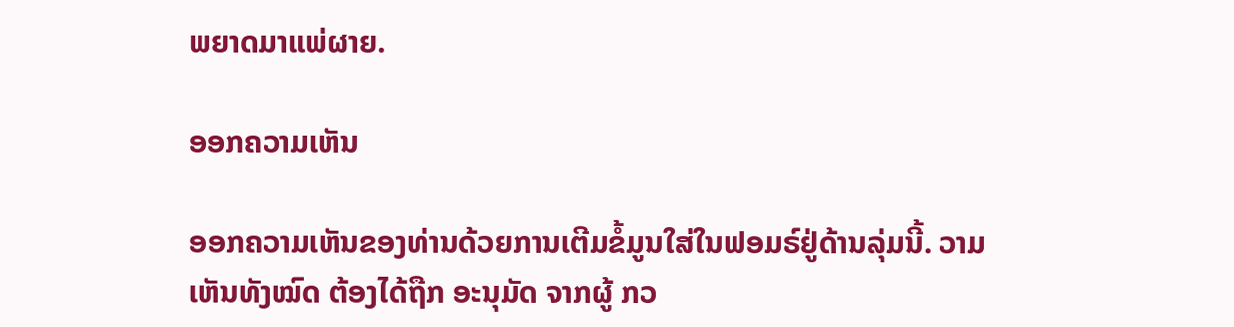ພຍາດມາແພ່ຜາຍ.

ອອກຄວາມເຫັນ

ອອກຄວາມເຫັນຂອງທ່ານດ້ວຍການເຕີມຂໍ້ມູນໃສ່ໃນຟອມຣ໌ຢູ່ດ້ານລຸ່ມນີ້. ວາມເຫັນທັງໝົດ ຕ້ອງໄດ້ຖືກ ອະນຸມັດ ຈາກຜູ້ ກວ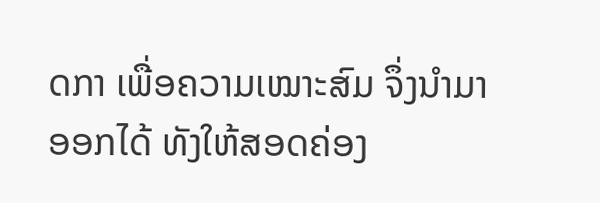ດກາ ເພື່ອຄວາມເໝາະສົມ ຈຶ່ງນໍາມາອອກໄດ້ ທັງໃຫ້ສອດຄ່ອງ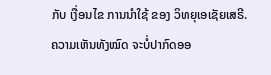ກັບ ເງື່ອນໄຂ ການນຳໃຊ້ ຂອງ ວິທຍຸເອເຊັຍເສຣີ. ຄວາມເຫັນທັງໝົດ ຈະບໍ່ປາກົດອອ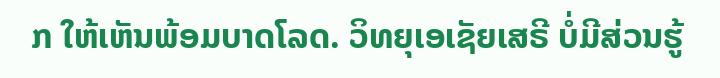ກ ໃຫ້ເຫັນພ້ອມບາດໂລດ. ວິທຍຸເອເຊັຍເສຣີ ບໍ່ມີສ່ວນຮູ້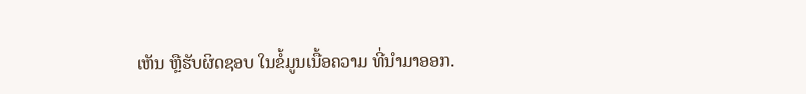ເຫັນ ຫຼືຮັບຜິດຊອບ ໃນຂໍ້ມູນເນື້ອຄວາມ ທີ່ນໍາມາອອກ.